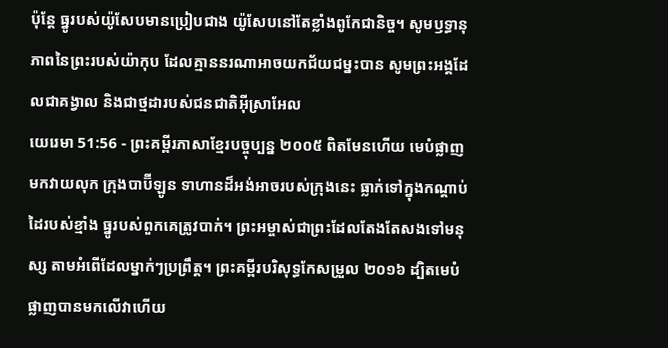ប៉ុន្តែ ធ្នូរបស់យ៉ូសែបមានប្រៀបជាង យ៉ូសែបនៅតែខ្លាំងពូកែជានិច្ច។ សូមឫទ្ធានុភាពនៃព្រះរបស់យ៉ាកុប ដែលគ្មាននរណាអាចយកជ័យជម្នះបាន សូមព្រះអង្គដែលជាគង្វាល និងជាថ្មដារបស់ជនជាតិអ៊ីស្រាអែល
យេរេមា 51:56 - ព្រះគម្ពីរភាសាខ្មែរបច្ចុប្បន្ន ២០០៥ ពិតមែនហើយ មេបំផ្លាញមកវាយលុក ក្រុងបាប៊ីឡូន ទាហានដ៏អង់អាចរបស់ក្រុងនេះ ធ្លាក់ទៅក្នុងកណ្ដាប់ដៃរបស់ខ្មាំង ធ្នូរបស់ពួកគេត្រូវបាក់។ ព្រះអម្ចាស់ជាព្រះដែលតែងតែសងទៅមនុស្ស តាមអំពើដែលម្នាក់ៗប្រព្រឹត្ត។ ព្រះគម្ពីរបរិសុទ្ធកែសម្រួល ២០១៦ ដ្បិតមេបំផ្លាញបានមកលើវាហើយ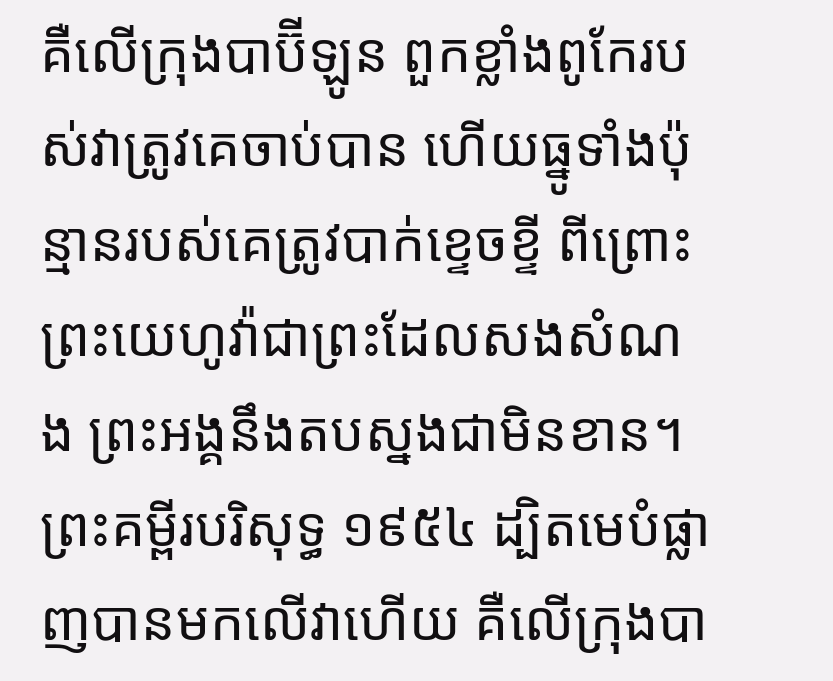គឺលើក្រុងបាប៊ីឡូន ពួកខ្លាំងពូកែរបស់វាត្រូវគេចាប់បាន ហើយធ្នូទាំងប៉ុន្មានរបស់គេត្រូវបាក់ខ្ទេចខ្ទី ពីព្រោះព្រះយេហូវ៉ាជាព្រះដែលសងសំណង ព្រះអង្គនឹងតបស្នងជាមិនខាន។ ព្រះគម្ពីរបរិសុទ្ធ ១៩៥៤ ដ្បិតមេបំផ្លាញបានមកលើវាហើយ គឺលើក្រុងបា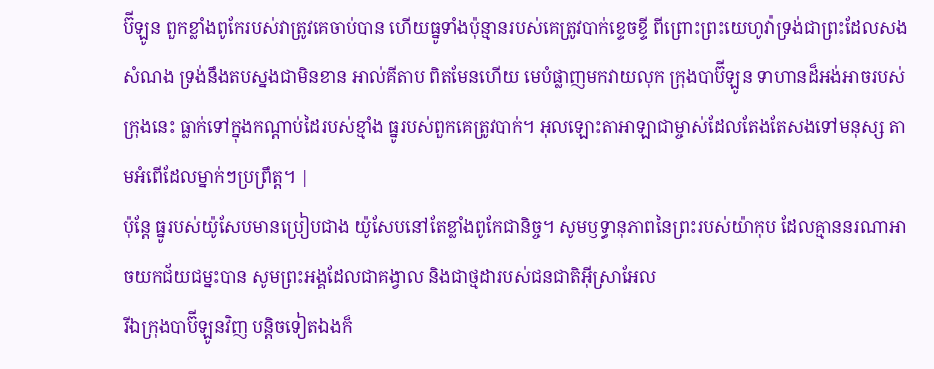ប៊ីឡូន ពួកខ្លាំងពូកែរបស់វាត្រូវគេចាប់បាន ហើយធ្នូទាំងប៉ុន្មានរបស់គេត្រូវបាក់ខ្ទេចខ្ទី ពីព្រោះព្រះយេហូវ៉ាទ្រង់ជាព្រះដែលសងសំណង ទ្រង់នឹងតបស្នងជាមិនខាន អាល់គីតាប ពិតមែនហើយ មេបំផ្លាញមកវាយលុក ក្រុងបាប៊ីឡូន ទាហានដ៏អង់អាចរបស់ក្រុងនេះ ធ្លាក់ទៅក្នុងកណ្ដាប់ដៃរបស់ខ្មាំង ធ្នូរបស់ពួកគេត្រូវបាក់។ អុលឡោះតាអាឡាជាម្ចាស់ដែលតែងតែសងទៅមនុស្ស តាមអំពើដែលម្នាក់ៗប្រព្រឹត្ត។ |
ប៉ុន្តែ ធ្នូរបស់យ៉ូសែបមានប្រៀបជាង យ៉ូសែបនៅតែខ្លាំងពូកែជានិច្ច។ សូមឫទ្ធានុភាពនៃព្រះរបស់យ៉ាកុប ដែលគ្មាននរណាអាចយកជ័យជម្នះបាន សូមព្រះអង្គដែលជាគង្វាល និងជាថ្មដារបស់ជនជាតិអ៊ីស្រាអែល
រីឯក្រុងបាប៊ីឡូនវិញ បន្តិចទៀតឯងក៏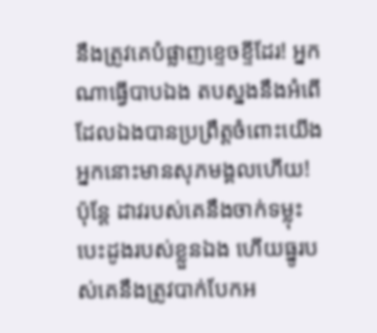នឹងត្រូវគេបំផ្លាញខ្ទេចខ្ទីដែរ! អ្នកណាធ្វើបាបឯង តបស្នងនឹងអំពើដែលឯងបានប្រព្រឹត្តចំពោះយើង អ្នកនោះមានសុភមង្គលហើយ!
ប៉ុន្តែ ដាវរបស់គេនឹងចាក់ទម្លុះ បេះដូងរបស់ខ្លួនឯង ហើយធ្នូរបស់គេនឹងត្រូវបាក់បែកអ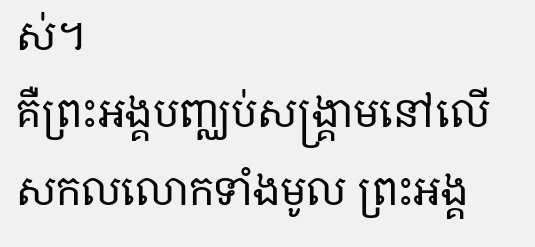ស់។
គឺព្រះអង្គបញ្ឈប់សង្គ្រាមនៅលើ សកលលោកទាំងមូល ព្រះអង្គ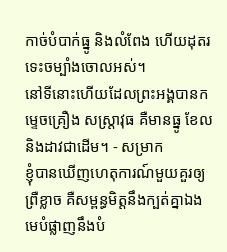កាច់បំបាក់ធ្នូ និងលំពែង ហើយដុតរទេះចម្បាំងចោលអស់។
នៅទីនោះហើយដែលព្រះអង្គបានកម្ទេចគ្រឿង សស្ត្រាវុធ គឺមានធ្នូ ខែល និងដាវជាដើម។ - សម្រាក
ខ្ញុំបានឃើញហេតុការណ៍មួយគួរឲ្យព្រឺខ្លាច គឺសម្ពន្ធមិត្តនឹងក្បត់គ្នាឯង មេបំផ្លាញនឹងបំ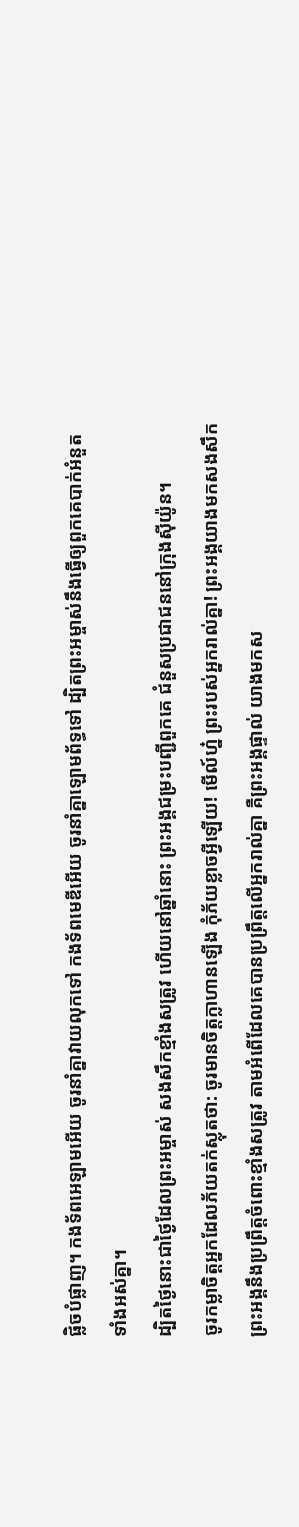ផ្លិចបំផ្លាញ។ កងទ័ពអេឡាមអើយ ចូរនាំគ្នាវាយលុកទៅ កងទ័ពមេឌីអើយ ចូរនាំគ្នាឡោមព័ទ្ធទៅ ដ្បិតព្រះអម្ចាស់នឹងធ្វើឲ្យពួកគេបាក់អំនួត ទាំងអស់គ្នា។
ដ្បិតថ្ងៃនោះជាថ្ងៃដែលព្រះអម្ចាស់ សងសឹកខ្មាំងសត្រូវ ហើយនៅឆ្នាំនោះ ព្រះអង្គជម្រះបញ្ជីពួកគេ ជំនួសប្រជាជននៅក្រុងស៊ីយ៉ូន។
ចូរកម្លាចិត្តអ្នកដែលភ័យតក់ស្លុតថា: ចូរមានចិត្តក្លាហានឡើង កុំភ័យខ្លាចអ្វីឡើយ! មើល៍ហ្ន៎ ព្រះរបស់អ្នករាល់គ្នា! ព្រះអង្គយាងមកសងសឹក ព្រះអង្គនឹងប្រព្រឹត្តចំពោះខ្មាំងសត្រូវ តាមអំពើដែលគេបានប្រព្រឹត្តលើអ្នករាល់គ្នា គឺព្រះអង្គផ្ទាល់ យាងមកស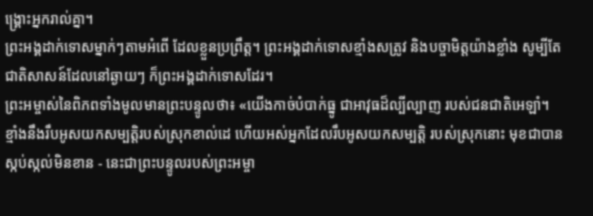ង្គ្រោះអ្នករាល់គ្នា។
ព្រះអង្គដាក់ទោសម្នាក់ៗតាមអំពើ ដែលខ្លួនប្រព្រឹត្ត។ ព្រះអង្គដាក់ទោសខ្មាំងសត្រូវ និងបច្ចាមិត្តយ៉ាងខ្លាំង សូម្បីតែជាតិសាសន៍ដែលនៅឆ្ងាយៗ ក៏ព្រះអង្គដាក់ទោសដែរ។
ព្រះអម្ចាស់នៃពិភពទាំងមូលមានព្រះបន្ទូលថា៖ «យើងកាច់បំបាក់ធ្នូ ជាអាវុធដ៏ល្បីល្បាញ របស់ជនជាតិអេឡាំ។
ខ្មាំងនឹងរឹបអូសយកសម្បត្តិរបស់ស្រុកខាល់ដេ ហើយអស់អ្នកដែលរឹបអូសយកសម្បត្តិ របស់ស្រុកនោះ មុខជាបានស្កប់ស្កល់មិនខាន - នេះជាព្រះបន្ទូលរបស់ព្រះអម្ចា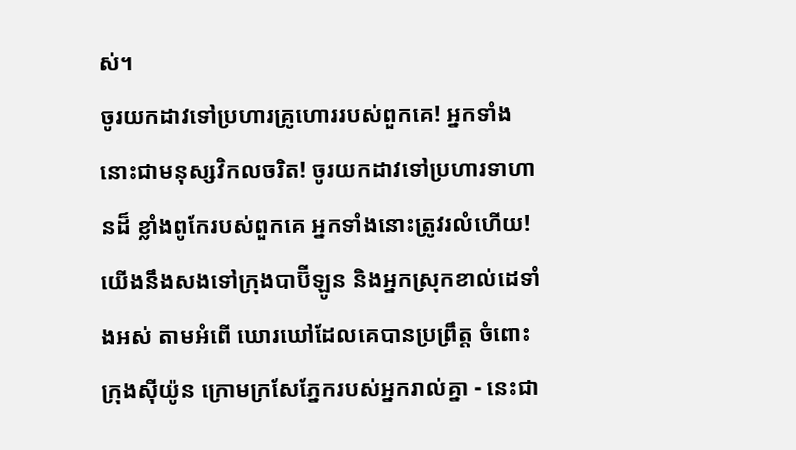ស់។
ចូរយកដាវទៅប្រហារគ្រូហោររបស់ពួកគេ! អ្នកទាំងនោះជាមនុស្សវិកលចរិត! ចូរយកដាវទៅប្រហារទាហានដ៏ ខ្លាំងពូកែរបស់ពួកគេ អ្នកទាំងនោះត្រូវរលំហើយ!
យើងនឹងសងទៅក្រុងបាប៊ីឡូន និងអ្នកស្រុកខាល់ដេទាំងអស់ តាមអំពើ ឃោរឃៅដែលគេបានប្រព្រឹត្ត ចំពោះក្រុងស៊ីយ៉ូន ក្រោមក្រសែភ្នែករបស់អ្នករាល់គ្នា - នេះជា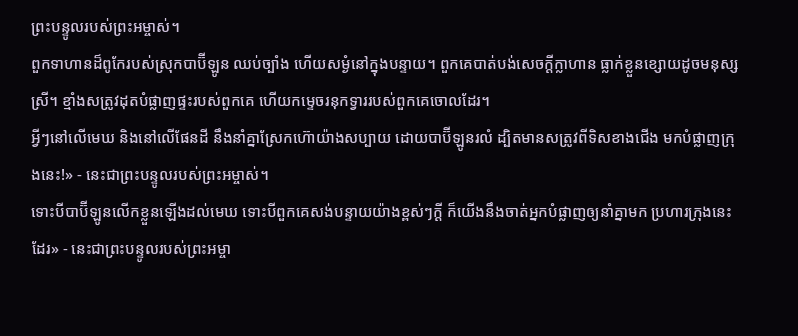ព្រះបន្ទូលរបស់ព្រះអម្ចាស់។
ពួកទាហានដ៏ពូកែរបស់ស្រុកបាប៊ីឡូន ឈប់ច្បាំង ហើយសម្ងំនៅក្នុងបន្ទាយ។ ពួកគេបាត់បង់សេចក្ដីក្លាហាន ធ្លាក់ខ្លួនខ្សោយដូចមនុស្សស្រី។ ខ្មាំងសត្រូវដុតបំផ្លាញផ្ទះរបស់ពួកគេ ហើយកម្ទេចរនុកទ្វាររបស់ពួកគេចោលដែរ។
អ្វីៗនៅលើមេឃ និងនៅលើផែនដី នឹងនាំគ្នាស្រែកហ៊ោយ៉ាងសប្បាយ ដោយបាប៊ីឡូនរលំ ដ្បិតមានសត្រូវពីទិសខាងជើង មកបំផ្លាញក្រុងនេះ!» - នេះជាព្រះបន្ទូលរបស់ព្រះអម្ចាស់។
ទោះបីបាប៊ីឡូនលើកខ្លួនឡើងដល់មេឃ ទោះបីពួកគេសង់បន្ទាយយ៉ាងខ្ពស់ៗក្ដី ក៏យើងនឹងចាត់អ្នកបំផ្លាញឲ្យនាំគ្នាមក ប្រហារក្រុងនេះដែរ» - នេះជាព្រះបន្ទូលរបស់ព្រះអម្ចា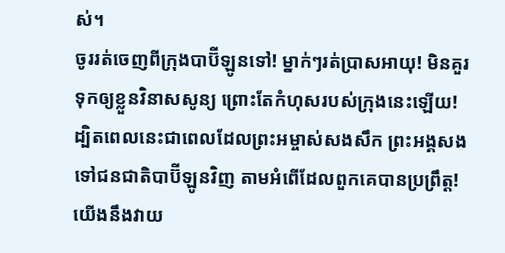ស់។
ចូររត់ចេញពីក្រុងបាប៊ីឡូនទៅ! ម្នាក់ៗរត់ប្រាសអាយុ! មិនគួរទុកឲ្យខ្លួនវិនាសសូន្យ ព្រោះតែកំហុសរបស់ក្រុងនេះឡើយ! ដ្បិតពេលនេះជាពេលដែលព្រះអម្ចាស់សងសឹក ព្រះអង្គសងទៅជនជាតិបាប៊ីឡូនវិញ តាមអំពើដែលពួកគេបានប្រព្រឹត្ត!
យើងនឹងវាយ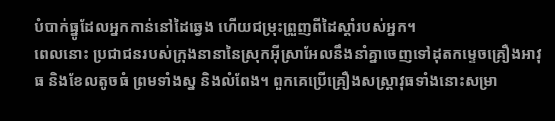បំបាក់ធ្នូដែលអ្នកកាន់នៅដៃឆ្វេង ហើយជម្រុះព្រួញពីដៃស្ដាំរបស់អ្នក។
ពេលនោះ ប្រជាជនរបស់ក្រុងនានានៃស្រុកអ៊ីស្រាអែលនឹងនាំគ្នាចេញទៅដុតកម្ទេចគ្រឿងអាវុធ និងខែលតូចធំ ព្រមទាំងស្ន និងលំពែង។ ពួកគេប្រើគ្រឿងសស្ត្រាវុធទាំងនោះសម្រា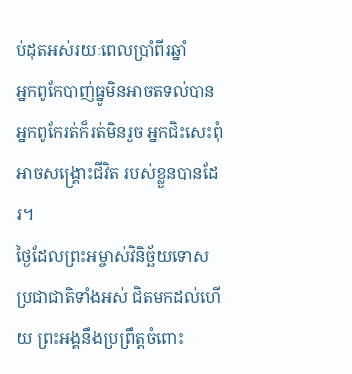ប់ដុតអស់រយៈពេលប្រាំពីរឆ្នាំ
អ្នកពូកែបាញ់ធ្នូមិនអាចតទល់បាន អ្នកពូកែរត់ក៏រត់មិនរួច អ្នកជិះសេះពុំអាចសង្គ្រោះជីវិត របស់ខ្លួនបានដែរ។
ថ្ងៃដែលព្រះអម្ចាស់វិនិច្ឆ័យទោស ប្រជាជាតិទាំងអស់ ជិតមកដល់ហើយ ព្រះអង្គនឹងប្រព្រឹត្តចំពោះ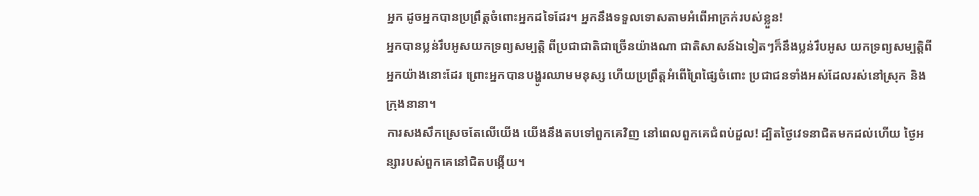អ្នក ដូចអ្នកបានប្រព្រឹត្តចំពោះអ្នកដទៃដែរ។ អ្នកនឹងទទួលទោសតាមអំពើអាក្រក់របស់ខ្លួន!
អ្នកបានប្លន់រឹបអូសយកទ្រព្យសម្បត្តិ ពីប្រជាជាតិជាច្រើនយ៉ាងណា ជាតិសាសន៍ឯទៀតៗក៏នឹងប្លន់រឹបអូស យកទ្រព្យសម្បត្តិពីអ្នកយ៉ាងនោះដែរ ព្រោះអ្នកបានបង្ហូរឈាមមនុស្ស ហើយប្រព្រឹត្តអំពើព្រៃផ្សៃចំពោះ ប្រជាជនទាំងអស់ដែលរស់នៅស្រុក និងក្រុងនានា។
ការសងសឹកស្រេចតែលើយើង យើងនឹងតបទៅពួកគេវិញ នៅពេលពួកគេជំពប់ដួល! ដ្បិតថ្ងៃវេទនាជិតមកដល់ហើយ ថ្ងៃអន្សារបស់ពួកគេនៅជិតបង្កើយ។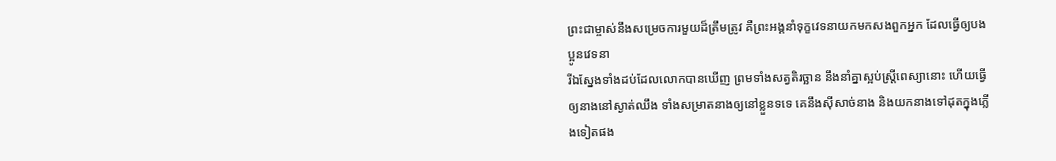ព្រះជាម្ចាស់នឹងសម្រេចការមួយដ៏ត្រឹមត្រូវ គឺព្រះអង្គនាំទុក្ខវេទនាយកមកសងពួកអ្នក ដែលធ្វើឲ្យបងប្អូនវេទនា
រីឯស្នែងទាំងដប់ដែលលោកបានឃើញ ព្រមទាំងសត្វតិរច្ឆាន នឹងនាំគ្នាស្អប់ស្ត្រីពេស្យានោះ ហើយធ្វើឲ្យនាងនៅស្ងាត់ឈឹង ទាំងសម្រាតនាងឲ្យនៅខ្លួនទទេ គេនឹងស៊ីសាច់នាង និងយកនាងទៅដុតក្នុងភ្លើងទៀតផង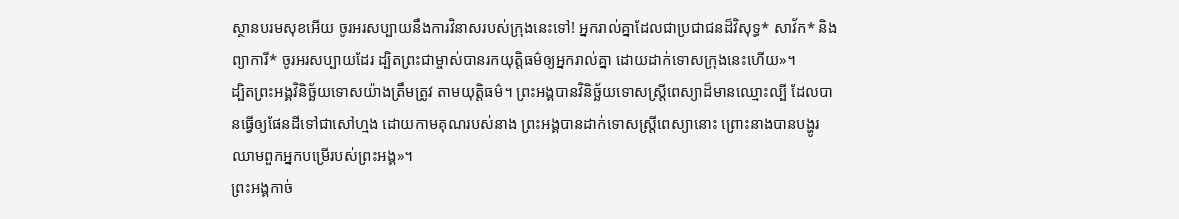ស្ថានបរមសុខអើយ ចូរអរសប្បាយនឹងការវិនាសរបស់ក្រុងនេះទៅ! អ្នករាល់គ្នាដែលជាប្រជាជនដ៏វិសុទ្ធ* សាវ័ក* និងព្យាការី* ចូរអរសប្បាយដែរ ដ្បិតព្រះជាម្ចាស់បានរកយុត្តិធម៌ឲ្យអ្នករាល់គ្នា ដោយដាក់ទោសក្រុងនេះហើយ»។
ដ្បិតព្រះអង្គវិនិច្ឆ័យទោសយ៉ាងត្រឹមត្រូវ តាមយុត្តិធម៌។ ព្រះអង្គបានវិនិច្ឆ័យទោសស្ត្រីពេស្យាដ៏មានឈ្មោះល្បី ដែលបានធ្វើឲ្យផែនដីទៅជាសៅហ្មង ដោយកាមគុណរបស់នាង ព្រះអង្គបានដាក់ទោសស្ត្រីពេស្យានោះ ព្រោះនាងបានបង្ហូរឈាមពួកអ្នកបម្រើរបស់ព្រះអង្គ»។
ព្រះអង្គកាច់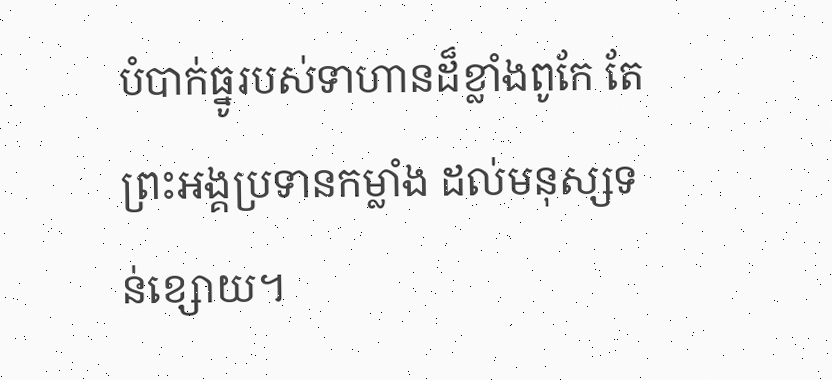បំបាក់ធ្នូរបស់ទាហានដ៏ខ្លាំងពូកែ តែព្រះអង្គប្រទានកម្លាំង ដល់មនុស្សទន់ខ្សោយ។